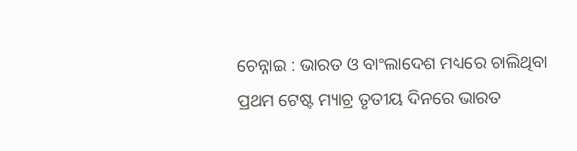ଚେନ୍ନାଇ : ଭାରତ ଓ ବାଂଲାଦେଶ ମଧ୍ୟରେ ଚାଲିଥିବା ପ୍ରଥମ ଟେଷ୍ଟ ମ୍ୟାଚ୍ର ତୃତୀୟ ଦିନରେ ଭାରତ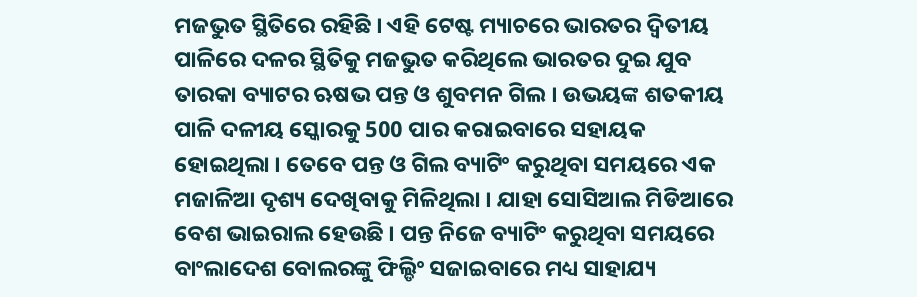ମଜଭୁତ ସ୍ଥିତିରେ ରହିଛି । ଏହି ଟେଷ୍ଟ ମ୍ୟାଚରେ ଭାରତର ଦ୍ବିତୀୟ ପାଳିରେ ଦଳର ସ୍ଥିତିକୁ ମଜଭୁତ କରିଥିଲେ ଭାରତର ଦୁଇ ଯୁବ ତାରକା ବ୍ୟାଟର ଋଷଭ ପନ୍ତ ଓ ଶୁବମନ ଗିଲ । ଉଭୟଙ୍କ ଶତକୀୟ ପାଳି ଦଳୀୟ ସ୍କୋରକୁ 500 ପାର କରାଇବାରେ ସହାୟକ ହୋଇଥିଲା । ତେବେ ପନ୍ତ ଓ ଗିଲ ବ୍ୟାଟିଂ କରୁଥିବା ସମୟରେ ଏକ ମଜାଳିଆ ଦୃଶ୍ୟ ଦେଖିବାକୁ ମିଳିଥିଲା । ଯାହା ସୋସିଆଲ ମିଡିଆରେ ବେଶ ଭାଇରାଲ ହେଉଛି । ପନ୍ତ ନିଜେ ବ୍ୟାଟିଂ କରୁଥିବା ସମୟରେ ବାଂଲାଦେଶ ବୋଲରଙ୍କୁ ଫିଲ୍ଡିଂ ସଜାଇବାରେ ମଧ୍ୟ ସାହାଯ୍ୟ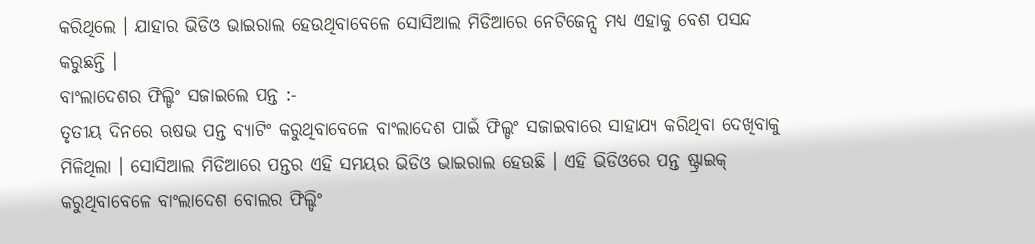କରିଥିଲେ । ଯାହାର ଭିଡିଓ ଭାଇରାଲ ହେଉଥିବାବେଳେ ସୋସିଆଲ ମିଡିଆରେ ନେଟିଜେନ୍ସ ମଧ୍ୟ ଏହାକୁ ବେଶ ପସନ୍ଦ କରୁଛନ୍ତି ।
ବାଂଲାଦେଶର ଫିଲ୍ଡିଂ ସଜାଇଲେ ପନ୍ତ :-
ତୃତୀୟ ଦିନରେ ଋଷଭ ପନ୍ତ ବ୍ୟାଟିଂ କରୁଥିବାବେଳେ ବାଂଲାଦେଶ ପାଇଁ ଫିଲ୍ଡଂ ସଜାଇବାରେ ସାହାଯ୍ୟ କରିଥିବା ଦେଖିବାକୁ ମିଳିଥିଲା । ସୋସିଆଲ ମିଡିଆରେ ପନ୍ତର ଏହି ସମୟର ଭିଡିଓ ଭାଇରାଲ ହେଉଛି । ଏହି ଭିଡିଓରେ ପନ୍ତ ଷ୍ଟ୍ରାଇକ୍ କରୁଥିବାବେଳେ ବାଂଲାଦେଶ ବୋଲର ଫିଲ୍ଡିଂ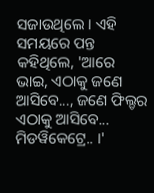ସଜାଉଥିଲେ । ଏହି ସମୟରେ ପନ୍ତ କହିଥିଲେ, 'ଆରେ ଭାଇ, ଏଠାକୁ ଜଣେ ଆସିବେ..., ଜଣେ ଫିଲ୍ଡର ଏଠାକୁ ଆସିବେ... ମିଡୱିକେଟ୍ରେ.. ।'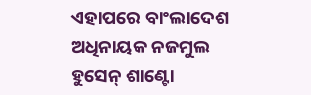ଏହାପରେ ବାଂଲାଦେଶ ଅଧିନାୟକ ନଜମୁଲ ହୁସେନ୍ ଶାଣ୍ଟୋ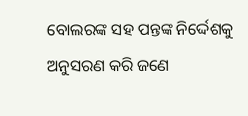ବୋଲରଙ୍କ ସହ ପନ୍ତଙ୍କ ନିର୍ଦ୍ଦେଶକୁ ଅନୁସରଣ କରି ଜଣେ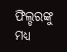ଫିଲ୍ଡରଙ୍କୁ ମଧ୍ୟ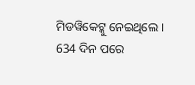ମିଡୱିକେଟ୍କୁ ନେଇଥିଲେ ।
634 ଦିନ ପରେ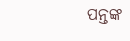ପନ୍ତଙ୍କ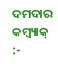ଦମଦାର କମ୍ବ୍ୟାକ୍ :-